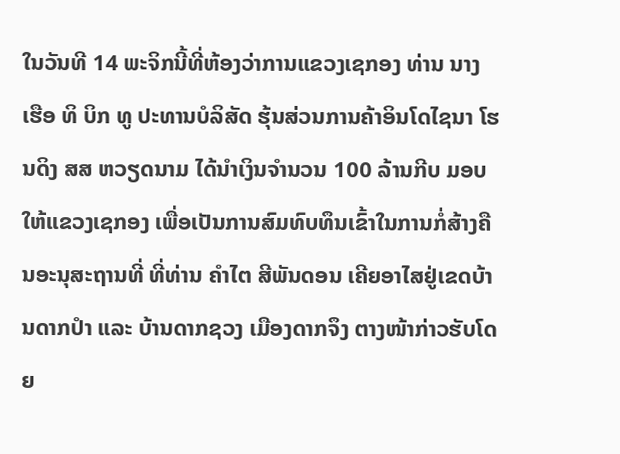ໃນວັນທີ 14 ພະຈິກນີ້ທີ່ຫ້ອງວ່າການແຂວງເຊກອງ ທ່ານ ນາງ ເຮືອ ທິ ບິກ ທູ ປະທານບໍລິສັດ ຮຸ້ນສ່ວນການຄ້າອິນໂດໄຊນາ ໂຮນດິງ ສສ ຫວຽດນາມ ໄດ້ນໍາເງິນຈໍານວນ 100 ລ້ານກີບ ມອບໃຫ້ແຂວງເຊກອງ ເພື່ອເປັນການສົມທົບທຶນເຂົ້າໃນການກໍ່ສ້າງຄືນອະນຸສະຖານທີ່ ທີ່ທ່ານ ຄໍາໄຕ ສີພັນດອນ ເຄີຍອາໄສຢູ່ເຂດບ້ານດາກປໍາ ແລະ ບ້ານດາກຊວງ ເມືອງດາກຈຶງ ຕາງໜ້າກ່າວຮັບໂດຍ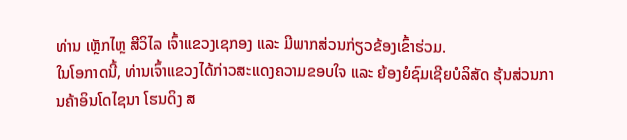ທ່ານ ເຫຼັກໄຫຼ ສີວິໄລ ເຈົ້າແຂວງເຊກອງ ແລະ ມີພາກສ່ວນກ່ຽວຂ້ອງເຂົ້າຮ່ວມ.
ໃນໂອກາດນີ້, ທ່ານເຈົ້າແຂວງໄດ້ກ່າວສະແດງຄວາມຂອບໃຈ ແລະ ຍ້ອງຍໍຊົມເຊີຍບໍລິສັດ ຮຸ້ນສ່ວນການຄ້າອິນໂດໄຊນາ ໂຮນດິງ ສ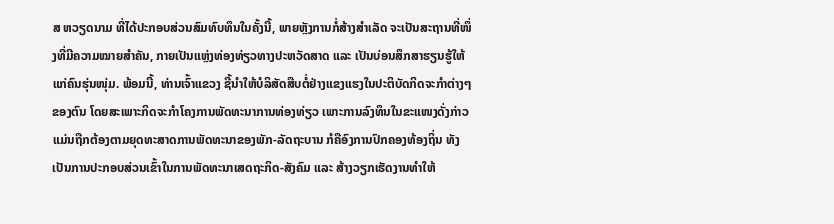ສ ຫວຽດນາມ ທີ່ໄດ້ປະກອບສ່ວນສົມທົບທຶນໃນຄັ້ງນີ້, ພາຍຫຼັງການກໍ່ສ້າງສໍາເລັດ ຈະເປັນສະຖານທີ່ໜຶ່ງທີ່ມີຄວາມໝາຍສໍາຄັນ, ກາຍເປັນແຫຼ່ງທ່ອງທ່ຽວທາງປະຫວັດສາດ ແລະ ເປັນບ່ອນສຶກສາຮຽນຮູ້ໃຫ້ແກ່ຄົນຮຸ່ນໜຸ່ມ. ພ້ອມນີ້, ທ່ານເຈົ້າແຂວງ ຊີ້ນໍາໃຫ້ບໍລິສັດສືບຕໍ່ຢ່າງແຂງແຮງໃນປະຕິບັດກິດຈະກໍາຕ່າງໆຂອງຕົນ ໂດຍສະເພາະກິດຈະກໍາໂຄງການພັດທະນາການທ່ອງທ່ຽວ ເພາະການລົງທຶນໃນຂະແໜງດັ່ງກ່າວ ແມ່ນຖືກຕ້ອງຕາມຍຸດທະສາດການພັດທະນາຂອງພັກ-ລັດຖະບານ ກໍຄືອົງການປົກຄອງທ້ອງຖິ່ນ ທັງເປັນການປະກອບສ່ວນເຂົ້າໃນການພັດທະນາເສດຖະກິດ-ສັງຄົມ ແລະ ສ້າງວຽກເຮັດງານທໍາໃຫ້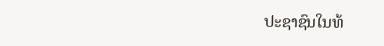ປະຊາຊົນໃນທ້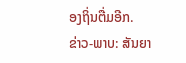ອງຖິ່ນຕື່ມອີກ.
ຂ່າວ-ພາບ: ສັນຍາ